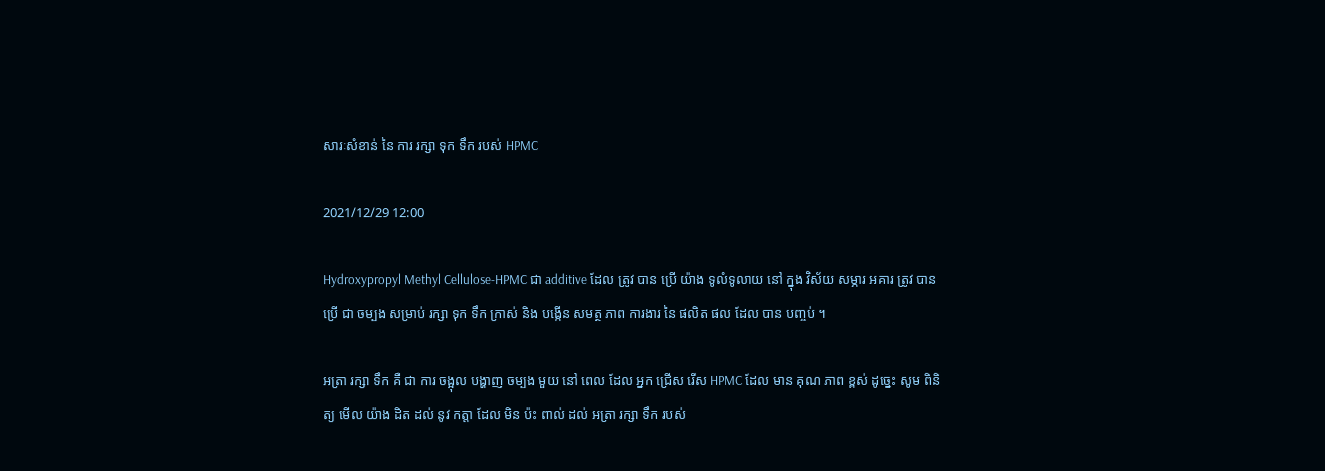សារៈសំខាន់ នៃ ការ រក្សា ទុក ទឹក របស់ HPMC

2021/12/29 12:00

Hydroxypropyl Methyl Cellulose-HPMC ជា additive ដែល ត្រូវ បាន ប្រើ យ៉ាង ទូលំទូលាយ នៅ ក្នុង វិស័យ សម្ភារ អគារ ត្រូវ បាន ប្រើ ជា ចម្បង សម្រាប់ រក្សា ទុក ទឹក ក្រាស់ និង បង្កើន សមត្ថ ភាព ការងារ នៃ ផលិត ផល ដែល បាន បញ្ចប់ ។

អត្រា រក្សា ទឹក គឺ ជា ការ ចង្អុល បង្ហាញ ចម្បង មួយ នៅ ពេល ដែល អ្នក ជ្រើស រើស HPMC ដែល មាន គុណ ភាព ខ្ពស់ ដូច្នេះ សូម ពិនិត្យ មើល យ៉ាង ដិត ដល់ នូវ កត្តា ដែល មិន ប៉ះ ពាល់ ដល់ អត្រា រក្សា ទឹក របស់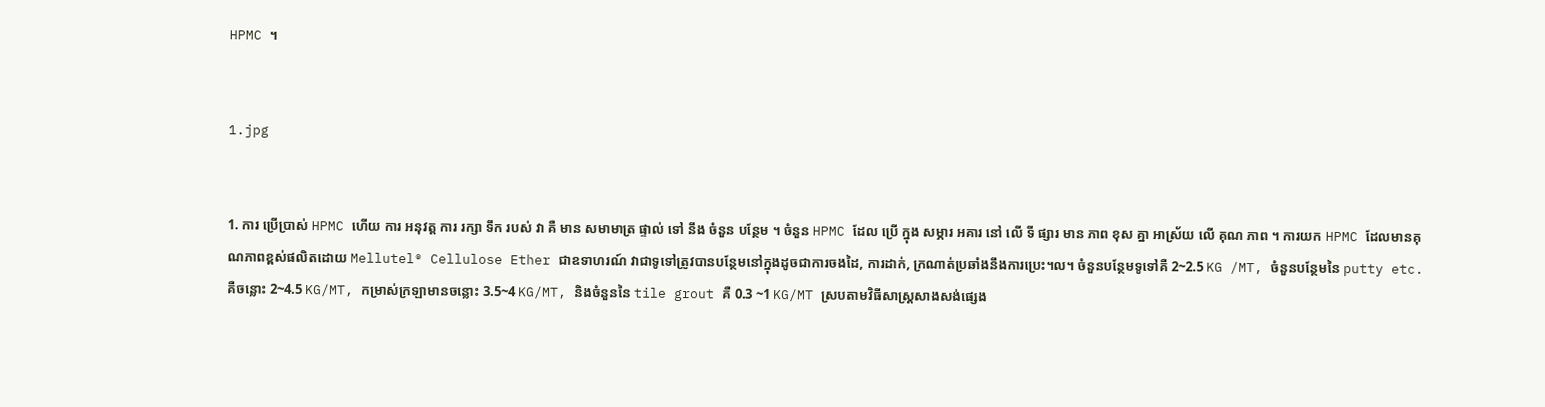HPMC ។


1.jpg


1. ការ ប្រើប្រាស់ HPMC ហើយ ការ អនុវត្ត ការ រក្សា ទឹក របស់ វា គឺ មាន សមាមាត្រ ផ្ទាល់ ទៅ នឹង ចំនួន បន្ថែម ។ ចំនួន HPMC ដែល ប្រើ ក្នុង សម្ភារ អគារ នៅ លើ ទី ផ្សារ មាន ភាព ខុស គ្នា អាស្រ័យ លើ គុណ ភាព ។ ការយក HPMC ដែលមានគុណភាពខ្ពស់ផលិតដោយ Mellutel® Cellulose Ether ជាឧទាហរណ៍ វាជាទូទៅត្រូវបានបន្ថែមនៅក្នុងដូចជាការចងដៃ, ការដាក់, ក្រណាត់ប្រឆាំងនឹងការប្រេះ។ល។ ចំនួនបន្ថែមទូទៅគឺ 2~2.5 KG /MT, ចំនួនបន្ថែមនៃ putty etc. គឺចន្លោះ 2~4.5 KG/MT, កម្រាស់ក្រឡាមានចន្លោះ 3.5~4 KG/MT, និងចំនួននៃ tile grout គឺ 0.3 ~1 KG/MT ស្របតាមវិធីសាស្រ្តសាងសង់ផ្សេង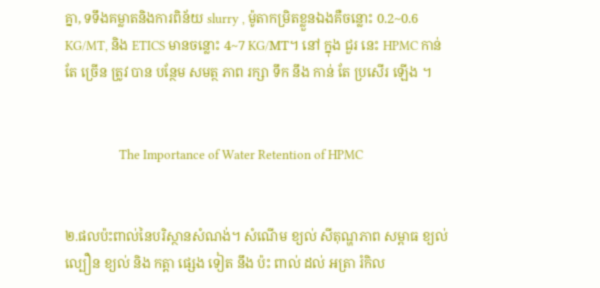គ្នា, ទទឹងគម្លាតនិងការពិន័យ slurry , ម៉ូតាកម្រិតខ្លួនឯងគឺចន្លោះ 0.2~0.6 KG/MT, និង ETICS មានចន្លោះ 4~7 KG/MT។ នៅ ក្នុង ជួរ នេះ HPMC កាន់ តែ ច្រើន ត្រូវ បាន បន្ថែម សមត្ថ ភាព រក្សា ទឹក នឹង កាន់ តែ ប្រសើរ ឡើង ។


                  The Importance of Water Retention of HPMC


២.ផលប៉ះពាល់នៃបរិស្ថានសំណង់។ សំណើម ខ្យល់ សីតុណ្ហភាព សម្ពាធ ខ្យល់ ល្បឿន ខ្យល់ និង កត្តា ផ្សេង ទៀត នឹង ប៉ះ ពាល់ ដល់ អត្រា រំកិល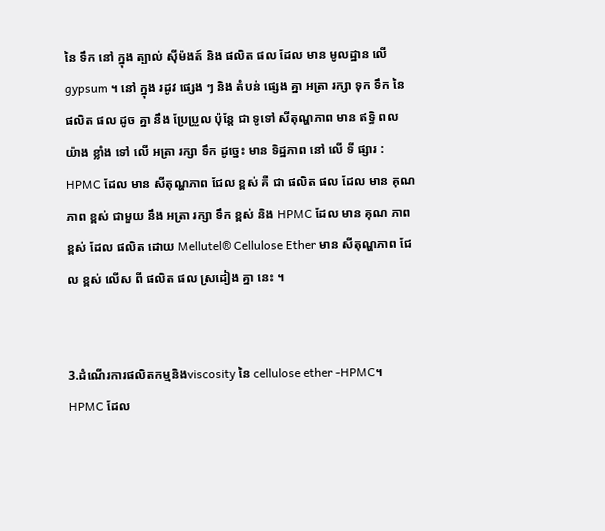នៃ ទឹក នៅ ក្នុង ត្បាល់ ស៊ីម៉ងត៍ និង ផលិត ផល ដែល មាន មូលដ្ឋាន លើ gypsum ។ នៅ ក្នុង រដូវ ផ្សេង ៗ និង តំបន់ ផ្សេង គ្នា អត្រា រក្សា ទុក ទឹក នៃ ផលិត ផល ដូច គ្នា នឹង ប្រែប្រួល ប៉ុន្តែ ជា ទូទៅ សីតុណ្ហភាព មាន ឥទ្ធិ ពល យ៉ាង ខ្លាំង ទៅ លើ អត្រា រក្សា ទឹក ដូច្នេះ មាន ទិដ្ឋភាព នៅ លើ ទី ផ្សារ : HPMC ដែល មាន សីតុណ្ហភាព ជែល ខ្ពស់ គឺ ជា ផលិត ផល ដែល មាន គុណ ភាព ខ្ពស់ ជាមួយ នឹង អត្រា រក្សា ទឹក ខ្ពស់ និង HPMC ដែល មាន គុណ ភាព ខ្ពស់ ដែល ផលិត ដោយ Mellutel® Cellulose Ether មាន សីតុណ្ហភាព ជែល ខ្ពស់ លើស ពី ផលិត ផល ស្រដៀង គ្នា នេះ ។


3.ដំណើរការផលិតកម្មនិងviscosity នៃ cellulose ether -HPMC។ HPMC ដែល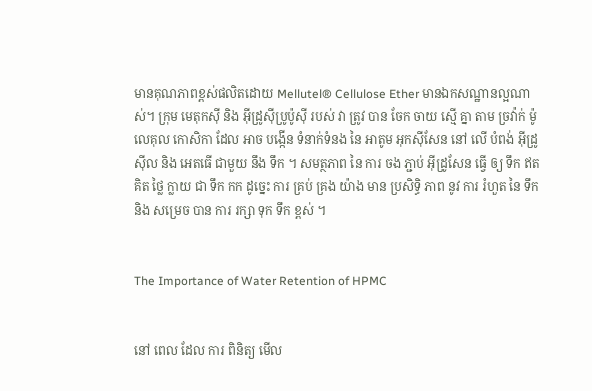មានគុណភាពខ្ពស់ផលិតដោយ Mellutel® Cellulose Ether មានឯកសណ្ឋានល្អណាស់។ ក្រុម មេតុកស៊ី និង អ៊ីដ្រូស៊ីប្រូប៉ូស៊ី របស់ វា ត្រូវ បាន ចែក ចាយ ស្មើ គ្នា តាម ច្រវ៉ាក់ ម៉ូលេគុល កោសិកា ដែល អាច បង្កើន ទំនាក់ទំនង នៃ អាតូម អុកស៊ីសែន នៅ លើ បំពង់ អ៊ីដ្រូស៊ីល និង អេតធើ ជាមួយ នឹង ទឹក ។ សមត្ថភាព នៃ ការ ចង ភ្ជាប់ អ៊ីដ្រូសែន ធ្វើ ឲ្យ ទឹក ឥត គិត ថ្លៃ ក្លាយ ជា ទឹក កក ដូច្នេះ ការ គ្រប់ គ្រង យ៉ាង មាន ប្រសិទ្ធិ ភាព នូវ ការ រំហួត នៃ ទឹក និង សម្រេច បាន ការ រក្សា ទុក ទឹក ខ្ពស់ ។


The Importance of Water Retention of HPMC


នៅ ពេល ដែល ការ ពិនិត្យ មើល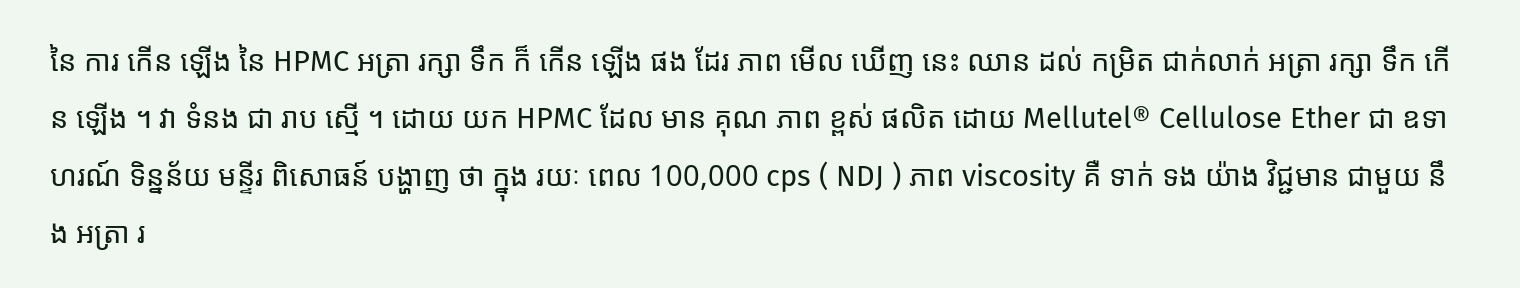នៃ ការ កើន ឡើង នៃ HPMC អត្រា រក្សា ទឹក ក៏ កើន ឡើង ផង ដែរ ភាព មើល ឃើញ នេះ ឈាន ដល់ កម្រិត ជាក់លាក់ អត្រា រក្សា ទឹក កើន ឡើង ។ វា ទំនង ជា រាប ស្មើ ។ ដោយ យក HPMC ដែល មាន គុណ ភាព ខ្ពស់ ផលិត ដោយ Mellutel® Cellulose Ether ជា ឧទាហរណ៍ ទិន្នន័យ មន្ទីរ ពិសោធន៍ បង្ហាញ ថា ក្នុង រយៈ ពេល 100,000 cps ( NDJ ) ភាព viscosity គឺ ទាក់ ទង យ៉ាង វិជ្ជមាន ជាមួយ នឹង អត្រា រ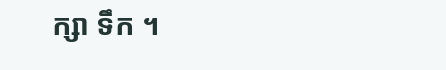ក្សា ទឹក ។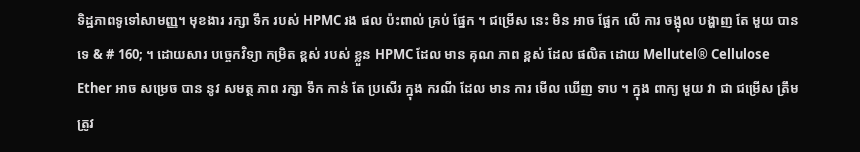ទិដ្ឋភាពទូទៅសាមញ្ញ។ មុខងារ រក្សា ទឹក របស់ HPMC រង ផល ប៉ះពាល់ គ្រប់ ផ្នែក ។ ជម្រើស នេះ មិន អាច ផ្អែក លើ ការ ចង្អុល បង្ហាញ តែ មួយ បាន ទេ & # 160; ។ ដោយសារ បច្ចេកវិទ្យា កម្រិត ខ្ពស់ របស់ ខ្លួន HPMC ដែល មាន គុណ ភាព ខ្ពស់ ដែល ផលិត ដោយ Mellutel® Cellulose Ether អាច សម្រេច បាន នូវ សមត្ថ ភាព រក្សា ទឹក កាន់ តែ ប្រសើរ ក្នុង ករណី ដែល មាន ការ មើល ឃើញ ទាប ។ ក្នុង ពាក្យ មួយ វា ជា ជម្រើស ត្រឹមត្រូវ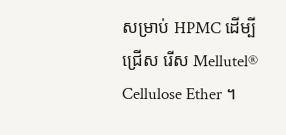សម្រាប់ HPMC ដើម្បី ជ្រើស រើស Mellutel® Cellulose Ether ។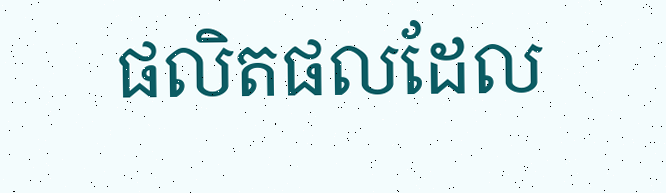ផលិតផលដែល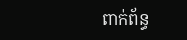ពាក់ព័ន្ធ